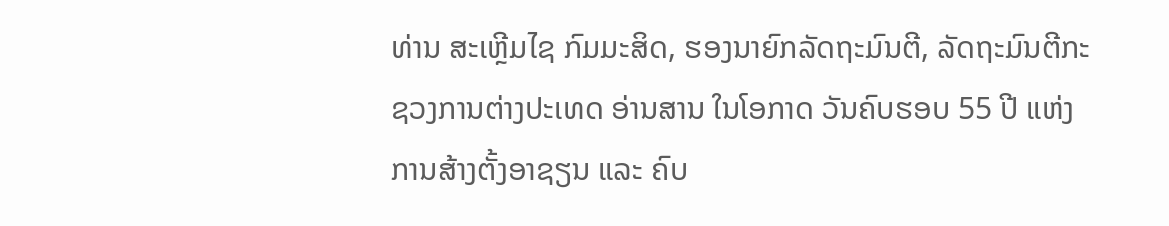ທ່ານ ສະເຫຼີມໄຊ ກົມມະສິດ, ຮອງນາຍົກລັດຖະມົນຕີ, ລັດຖະມົນຕີກະຊວງການຕ່າງປະເທດ ອ່ານສານ ໃນໂອກາດ ວັນຄົບຮອບ 55 ປີ ແຫ່ງການສ້າງຕັ້ງອາຊຽນ ແລະ ຄົບ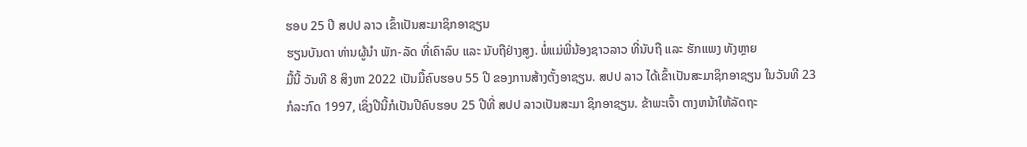ຮອບ 25 ປີ ສປປ ລາວ ເຂົ້າເປັນສະມາຊິກອາຊຽນ
ຮຽນບັນດາ ທ່ານຜູ້ນຳ ພັກ-ລັດ ທີ່ເຄົາລົບ ແລະ ນັບຖືຢ່າງສູງ. ພໍ່ແມ່ພີ່ນ້ອງຊາວລາວ ທີ່ນັບຖື ແລະ ຮັກແພງ ທັງຫຼາຍ
ມື້ນີ້ ວັນທີ 8 ສິງຫາ 2022 ເປັນມື້ຄົບຮອບ 55 ປີ ຂອງການສ້າງຕັ້ງອາຊຽນ. ສປປ ລາວ ໄດ້ເຂົ້າເປັນສະມາຊິກອາຊຽນ ໃນວັນທີ 23 ກໍລະກົດ 1997, ເຊິ່ງປີນີ້ກໍເປັນປີຄົບຮອບ 25 ປີທີ່ ສປປ ລາວເປັນສະມາ ຊິກອາຊຽນ. ຂ້າພະເຈົ້າ ຕາງຫນ້າໃຫ້ລັດຖະ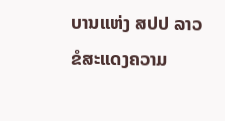ບານແຫ່ງ ສປປ ລາວ ຂໍສະແດງຄວາມ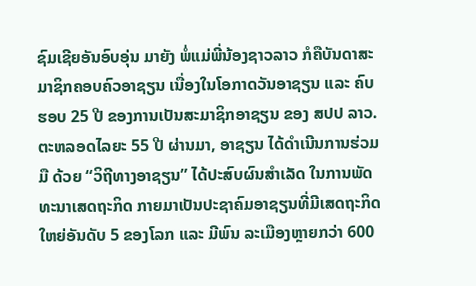ຊົມເຊີຍອັນອົບອຸ່ນ ມາຍັງ ພໍ່ແມ່ພີ່ນ້ອງຊາວລາວ ກໍຄືບັນດາສະມາຊິກຄອບຄົວອາຊຽນ ເນື່ອງໃນໂອກາດວັນອາຊຽນ ແລະ ຄົບຮອບ 25 ປີ ຂອງການເປັນສະມາຊິກອາຊຽນ ຂອງ ສປປ ລາວ.
ຕະຫລອດໄລຍະ 55 ປີ ຜ່ານມາ, ອາຊຽນ ໄດ້ດຳເນີນການຮ່ວມມື ດ້ວຍ “ວິຖີທາງອາຊຽນ” ໄດ້ປະສົບຜົນສໍາເລັດ ໃນການພັດທະນາເສດຖະກິດ ກາຍມາເປັນປະຊາຄົມອາຊຽນທີ່ມີເສດຖະກິດໃຫຍ່ອັນດັບ 5 ຂອງໂລກ ແລະ ມີພົນ ລະເມືອງຫຼາຍກວ່າ 600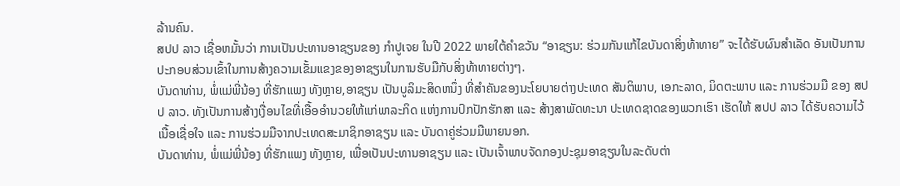ລ້ານຄົນ.
ສປປ ລາວ ເຊື່ອຫມັ້ນວ່າ ການເປັນປະທານອາຊຽນຂອງ ກຳປູເຈຍ ໃນປີ 2022 ພາຍໃຕ້ຄຳຂວັນ “ອາຊຽນ: ຮ່ວມກັນແກ້ໄຂບັນດາສິ່ງທ້າທາຍ” ຈະໄດ້ຮັບຜົນສຳເລັດ ອັນເປັນການປະກອບສ່ວນເຂົ້າໃນການສ້າງຄວາມເຂັ້ມແຂງຂອງອາຊຽນໃນການຮັບມືກັບສິ່ງທ້າທາຍຕ່າງໆ.
ບັນດາທ່ານ, ພໍ່ແມ່ພີ່ນ້ອງ ທີ່ຮັກແພງ ທັງຫຼາຍ,ອາຊຽນ ເປັນບູລິມະສິດຫນຶ່ງ ທີ່ສຳຄັນຂອງນະໂຍບາຍຕ່າງປະເທດ ສັນຕິພາບ, ເອກະລາດ, ມິດຕະພາບ ແລະ ການຮ່ວມມື ຂອງ ສປປ ລາວ. ທັງເປັນການສ້າງເງື່ອນໄຂທີ່ເອື້ອອຳນວຍໃຫ້ແກ່ພາລະກິດ ແຫ່ງການປົກປັກຮັກສາ ແລະ ສ້າງສາພັດທະນາ ປະເທດຊາດຂອງພວກເຮົາ ເຮັດໃຫ້ ສປປ ລາວ ໄດ້ຮັບຄວາມໄວ້ເນື້ອເຊື່ອໃຈ ແລະ ການຮ່ວມມືຈາກປະເທດສະມາຊິກອາຊຽນ ແລະ ບັນດາຄູ່ຮ່ວມມືພາຍນອກ.
ບັນດາທ່ານ, ພໍ່ແມ່ພີ່ນ້ອງ ທີ່ຮັກແພງ ທັງຫຼາຍ, ເພື່ອເປັນປະທານອາຊຽນ ແລະ ເປັນເຈົ້າພາບຈັດກອງປະຊຸມອາຊຽນໃນລະດັບຕ່າ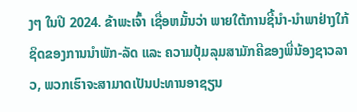ງໆ ໃນປີ 2024. ຂ້າພະເຈົ້າ ເຊື່ອຫມັ້ນວ່າ ພາຍໃຕ້ການຊີ້ນຳ-ນຳພາຢ່າງໃກ້ຊິດຂອງການນຳພັກ-ລັດ ແລະ ຄວາມປຸ້ມລຸມສາມັກຄີຂອງພີ່ນ້ອງຊາວລາວ, ພວກເຮົາຈະສາມາດເປັນປະທານອາຊຽນ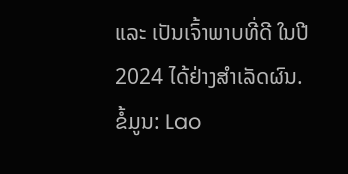ແລະ ເປັນເຈົ້າພາບທີ່ດີ ໃນປີ 2024 ໄດ້ຢ່າງສຳເລັດຜົນ.
ຂໍ້ມູນ: Lao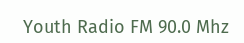Youth Radio FM 90.0 Mhz